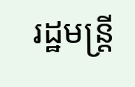រដ្ឋមន្រ្តី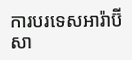ការបរទេសអារ៉ាប៊ីសា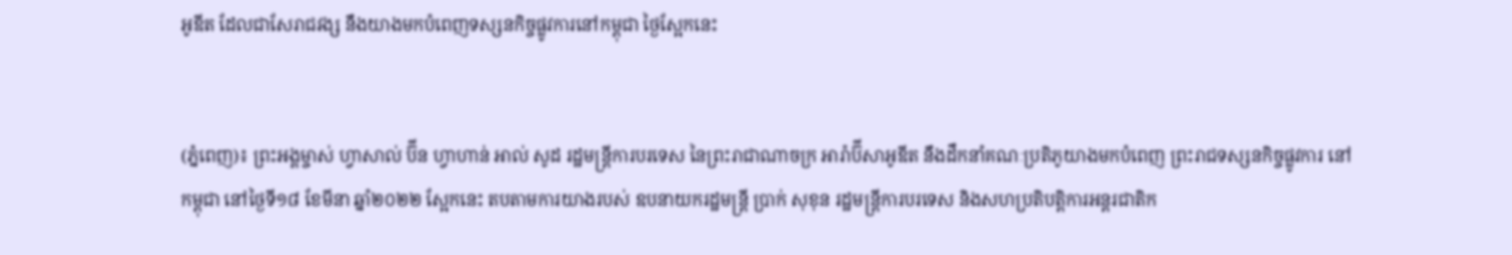អូឌីត ដែលជាសែរាជវង្ស នឹងយាងមកបំពេញទស្សនកិច្ចផ្លូវការនៅកម្ពុជា ថ្ងៃស្អែកនេះ


(ភ្នំពេញ)៖ ព្រះអង្គម្ចាស់ ហ្វាសាល់ ប៊ីន ហ្វាហាន់ អាល់ សូដ រដ្ឋមន្រ្តីការបរទេស នៃព្រះរាជាណាចក្រ អារ៉ាប៊ីសាអូឌីត នឹងដឹកនាំគណៈប្រតិភូយាងមកបំពេញ ព្រះរាជទស្សនកិច្ចផ្លូវការ នៅកម្ពុជា នៅថ្ងៃទី១៨ ខែមីនា ឆ្នាំ២០២២ ស្អែកនេះ តបតាមការយាងរបស់ ឧបនាយករដ្ឋមន្ត្រី ប្រាក់ សុខុន រដ្ឋមន្រ្តីការបរទេស និងសហប្រតិបត្តិការអន្តរជាតិក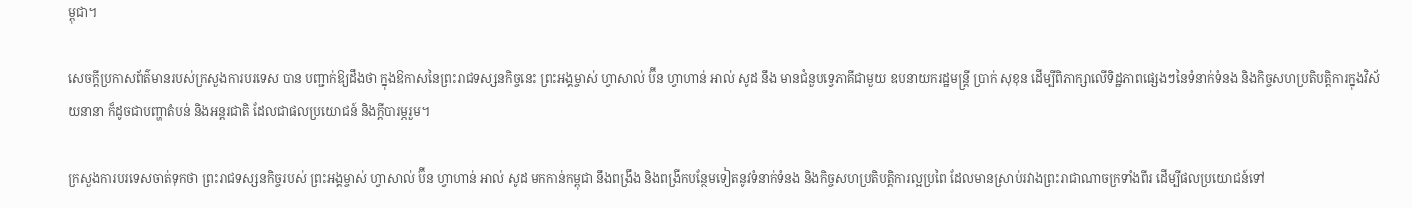ម្ពុជា។

សេចក្តីប្រកាសព័ត៌មានរបស់ក្រសួងការបរទេស បាន បញ្ជាក់ឱ្យដឹងថា ក្នុងឱកាសនៃព្រះរាជទស្សនកិច្ចនេះ ព្រះអង្គម្ចាស់ ហ្វាសាល់ ប៊ីន ហ្វាហាន់ អាល់ សូដ នឹង មានជំនួបទ្វេភាគីជាមួយ ឧបនាយករដ្ឋមន្រ្តី ប្រាក់ សុខុន ដើម្បីពិភាក្សាលើទិដ្ឋភាពផ្សេងៗនៃទំនាក់ទំនង និងកិច្ចសហប្រតិបត្តិការក្នុងវិស័យនានា ក៏ដូចជាបញ្ហាតំបន់ និងអន្តរជាតិ ដែលជាផលប្រយោជន៍ និងក្តីបារម្ភរួម។

ក្រសួងការបរទេសចាត់ទុកថា ព្រះរាជទស្សនកិច្ចរបស់ ព្រះអង្គម្ចាស់ ហ្វាសាល់ ប៊ីន ហ្វាហាន់ អាល់ សូដ មកកាន់កម្ពុជា នឹងពង្រឹង និងពង្រីកបន្ថែមទៀតនូវទំនាក់ទំនង និងកិច្ចសហប្រតិបត្តិការល្អប្រពៃ ដែលមានស្រាប់រវាងព្រះរាជាណាចក្រទាំងពីរ ដើម្បីផលប្រយោជន៍ទៅ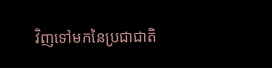វិញទៅមកនៃប្រជាជាតិ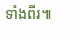ទាំងពីរ៕